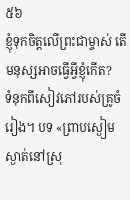៥៦
ខ្ញុំទុកចិត្តលើព្រះជាម្ចាស់ តើមនុស្សអាចធ្វើអ្វីខ្ញុំកើត?
ទំនុកពីសៀវភៅរបស់គ្រូចំរៀង។ បទ «ព្រាបស្ងៀមស្ងាត់នៅស្រុ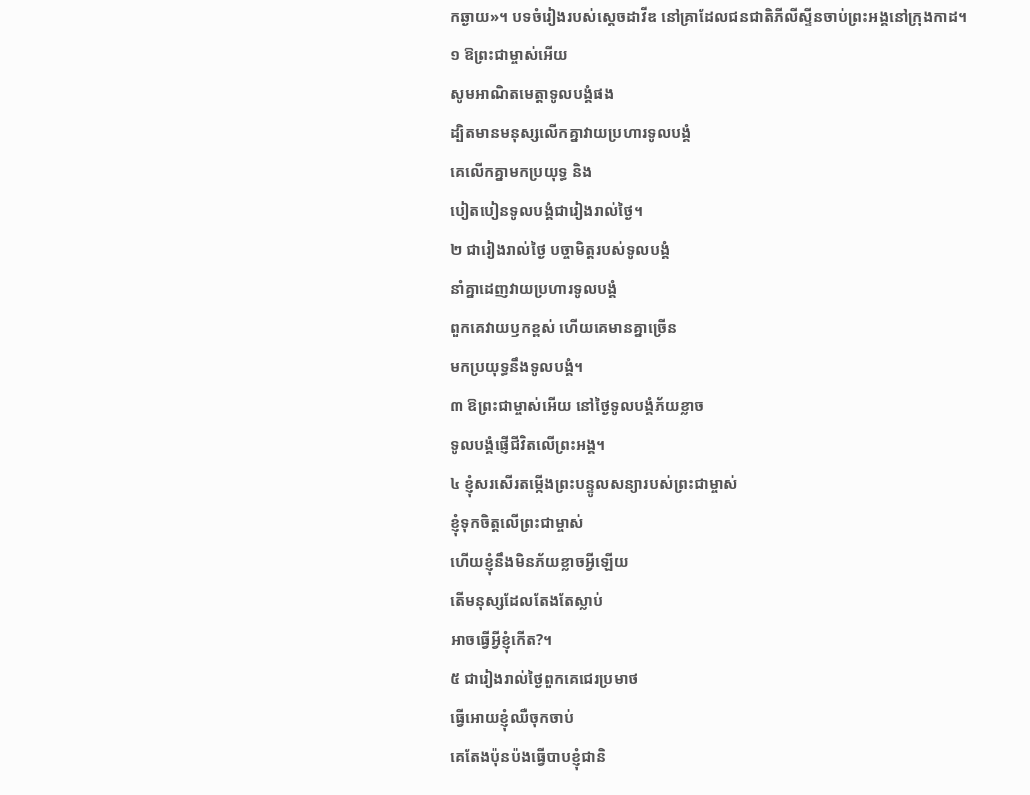កឆ្ងាយ»។ បទចំរៀងរបស់ស្ដេចដាវីឌ នៅគ្រាដែលជនជាតិភីលីស្ទីនចាប់ព្រះអង្គនៅក្រុងកាដ។
១ ឱព្រះជាម្ចាស់អើយ
សូមអាណិតមេត្តាទូលបង្គំផង
ដ្បិតមានមនុស្សលើកគ្នាវាយប្រហារទូលបង្គំ
គេលើកគ្នាមកប្រយុទ្ធ និង
បៀតបៀនទូលបង្គំជារៀងរាល់ថ្ងៃ។
២ ជារៀងរាល់ថ្ងៃ បច្ចាមិត្តរបស់ទូលបង្គំ
នាំគ្នាដេញវាយប្រហារទូលបង្គំ
ពួកគេវាយឫកខ្ពស់ ហើយគេមានគ្នាច្រើន
មកប្រយុទ្ធនឹងទូលបង្គំ។
៣ ឱព្រះជាម្ចាស់អើយ នៅថ្ងៃទូលបង្គំភ័យខ្លាច
ទូលបង្គំផ្ញើជីវិតលើព្រះអង្គ។
៤ ខ្ញុំសរសើរតម្កើងព្រះបន្ទូលសន្យារបស់ព្រះជាម្ចាស់
ខ្ញុំទុកចិត្តលើព្រះជាម្ចាស់
ហើយខ្ញុំនឹងមិនភ័យខ្លាចអ្វីឡើយ
តើមនុស្សដែលតែងតែស្លាប់
អាចធ្វើអ្វីខ្ញុំកើត?។
៥ ជារៀងរាល់ថ្ងៃពួកគេជេរប្រមាថ
ធ្វើអោយខ្ញុំឈឺចុកចាប់
គេតែងប៉ុនប៉ងធ្វើបាបខ្ញុំជានិ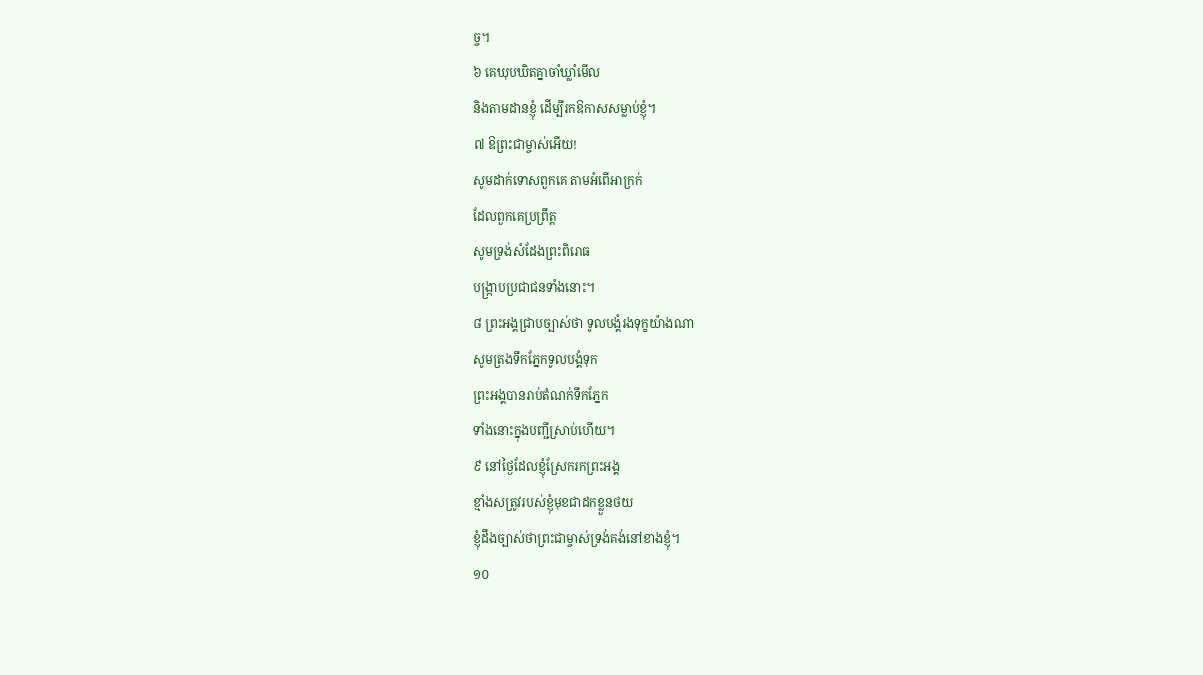ច្ច។
៦ គេឃុបឃិតគ្នាចាំឃ្លាំមើល
និងតាមដានខ្ញុំ ដើម្បីរកឱកាសសម្លាប់ខ្ញុំ។
៧ ឱព្រះជាម្ចាស់អើយ!
សូមដាក់ទោសពួកគេ តាមអំពើអាក្រក់
ដែលពួកគេប្រព្រឹត្ត
សូមទ្រង់សំដែងព្រះពិរោធ
បង្ក្រាបប្រជាជនទាំងនោះ។
៨ ព្រះអង្គជ្រាបច្បាស់ថា ទូលបង្គំរងទុក្ខយ៉ាងណា
សូមត្រងទឹកភ្នែកទូលបង្គំទុក
ព្រះអង្គបានរាប់តំណក់ទឹកភ្នែក
ទាំងនោះក្នុងបញ្ជីស្រាប់ហើយ។
៩ នៅថ្ងៃដែលខ្ញុំស្រែករកព្រះអង្គ
ខ្មាំងសត្រូវរបស់ខ្ញុំមុខជាដកខ្លួនថយ
ខ្ញុំដឹងច្បាស់ថាព្រះជាម្ចាស់ទ្រង់គង់នៅខាងខ្ញុំ។
១០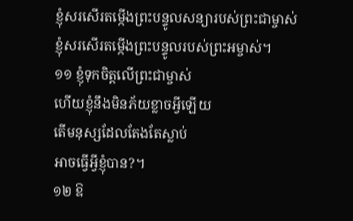ខ្ញុំសរសើរតម្កើងព្រះបន្ទូលសន្យារបស់ព្រះជាម្ចាស់
ខ្ញុំសរសើរតម្កើងព្រះបន្ទូលរបស់ព្រះអម្ចាស់។
១១ ខ្ញុំទុកចិត្តលើព្រះជាម្ចាស់
ហើយខ្ញុំនឹងមិនភ័យខ្លាចអ្វីឡើយ
តើមនុស្សដែលតែងតែស្លាប់
អាចធ្វើអ្វីខ្ញុំបាន?។
១២ ឱ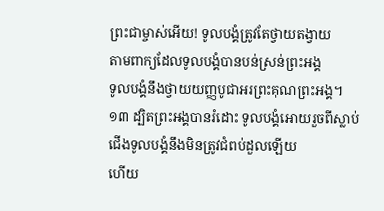ព្រះជាម្ចាស់អើយ! ទូលបង្គំត្រូវតែថ្វាយតង្វាយ
តាមពាក្យដែលទូលបង្គំបានបន់ស្រន់ព្រះអង្គ
ទូលបង្គំនឹងថ្វាយយញ្ញបូជាអរព្រះគុណព្រះអង្គ។
១៣ ដ្បិតព្រះអង្គបានរំដោះ ទូលបង្គំអោយរួចពីស្លាប់
ជើងទូលបង្គំនឹងមិនត្រូវជំពប់ដួលឡើយ
ហើយ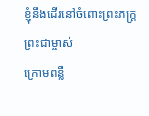ខ្ញុំនឹងដើរនៅចំពោះព្រះភក្ត្រព្រះជាម្ចាស់
ក្រោមពន្លឺ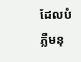ដែលបំភ្លឺមនុ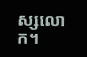ស្សលោក។